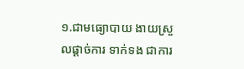១.ជាមធ្យោបាយ ងាយស្រួលផ្តាច់ការ ទាក់ទង ជាការ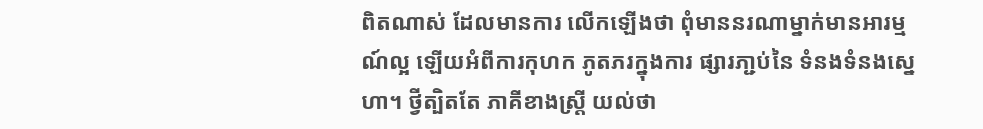ពិតណាស់ ដែលមានការ លើកឡើងថា ពុំមាននរណាម្នាក់មានអារម្មណ៍ល្អ ឡើយអំពីការកុហក ភូតភរក្នុងការ ផ្សារភា្ជប់នៃ ទំនងទំនងស្នេហា។ ថ្វីត្បិតតែ ភាគីខាងស្រ្តី យល់ថា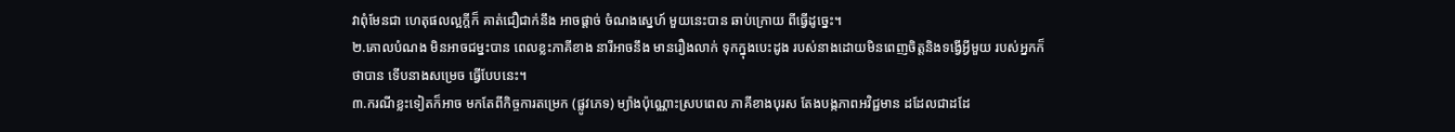វាពុំមែនជា ហេតុផលល្អក្តីក៏ គាត់ជឿជាក់នឹង អាចផ្តាច់ ចំណងសេ្នហ៍ មួយនេះបាន ឆាប់ក្រោយ ពីធ្វើដូច្នេះ។
២.គោលបំណង មិនអាចជម្នះបាន ពេលខ្លះភាគីខាង នារីអាចនឹង មានរឿងលាក់ ទុកក្នុងបេះដូង របស់នាងដោយមិនពេញចិត្តនិងទង្វើអ្វីមួយ របស់អ្នកក៏ថាបាន ទើបនាងសម្រេច ធ្វើបែបនេះ។
៣.ករណីខ្លះទៀតក៏អាច មកតែពីកិច្ចការតម្រេក (ផ្លូវភេទ) ម្យ៉ាងប៉ុណ្ណោះស្របពេល ភាគីខាងបុរស តែងបង្កភាពអវិជ្ជមាន ដដែលជាដដែ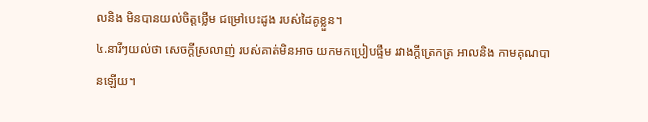លនិង មិនបានយល់ចិត្តថ្លើម ជម្រៅបេះដូង របស់ដៃគូខ្លួន។
៤.នារីៗយល់ថា សេចក្តីស្រលាញ់ របស់គាត់មិនអាច យកមកប្រៀបផ្ទឹម រវាងក្តីត្រេកត្រ អាលនិង កាមគុណបានឡើយ។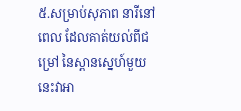៥.សម្រាប់សុភាព នារីនៅពេល ដែលគាត់យល់ពីជម្រៅ នៃស្ពានស្នេហ៍មួយនេះវាអា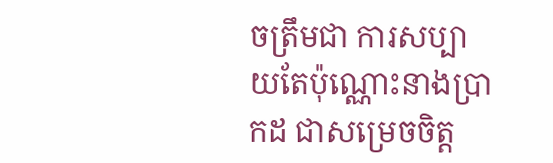ចត្រឹមជា ការសប្បាយតែប៉ុណ្ណោះនាងប្រាកដ ជាសម្រេចចិត្ត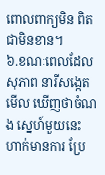ពោលពាក្យមិន ពិតជាមិនខាន។
៦.ខណៈពេលដែលសុភាព នារីសង្កេតមើល ឃើញថាចំណង ស្នេហ៍មួយនេះ ហាក់មានការ ប្រែ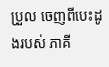ប្រួល ចេញពីបេះដូងរបស់ ភាគី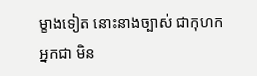ម្ខាងទៀត នោះនាងច្បាស់ ជាកុហកអ្នកជា មិន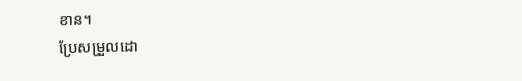ខាន។
ប្រែសម្រួលដោ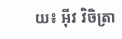យ៖ អុីវ វិចិត្រា